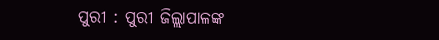ପୁରୀ : ପୁରୀ ଜିଲ୍ଲାପାଳଙ୍କ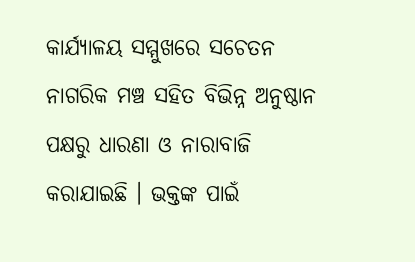କାର୍ଯ୍ୟାଳୟ ସମ୍ମୁଖରେ ସଚେତନ ନାଗରିକ ମଞ୍ଚ ସହିତ ବିଭିନ୍ନ ଅନୁଷ୍ଠାନ ପକ୍ଷରୁ ଧାରଣା ଓ ନାରାବାଜି କରାଯାଇଛି । ଭକ୍ତଙ୍କ ପାଇଁ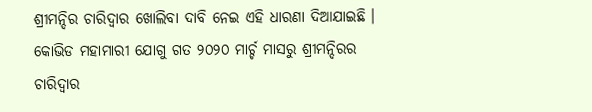ଶ୍ରୀମନ୍ଦିର ଚାରିଦ୍ୱାର ଖୋଲିବା ଦାବି ନେଇ ଏହି ଧାରଣା ଦିଆଯାଇଛି । କୋଭିଡ ମହାମାରୀ ଯୋଗୁ ଗତ ୨୦୨୦ ମାର୍ଚ୍ଚ ମାସରୁ ଶ୍ରୀମନ୍ଦିରର ଚାରିଦ୍ୱାର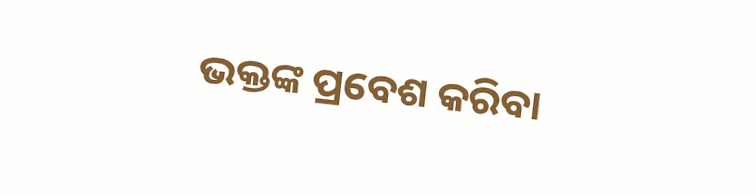ଭକ୍ତଙ୍କ ପ୍ରବେଶ କରିବା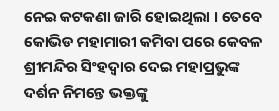ନେଇ କଟକଣା ଜାରି ହୋଇଥିଲା । ତେବେ କୋଭିଡ ମହାମାରୀ କମିବା ପରେ କେବଳ ଶ୍ରୀମନ୍ଦିର ସିଂହଦ୍ୱାର ଦେଇ ମହାପ୍ରଭୁଙ୍କ ଦର୍ଶନ ନିମନ୍ତେ ଭକ୍ତଙ୍କୁ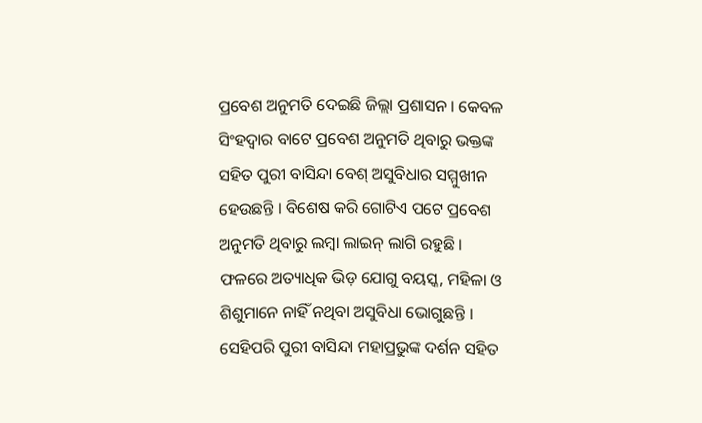ପ୍ରବେଶ ଅନୁମତି ଦେଇଛି ଜିଲ୍ଲା ପ୍ରଶାସନ । କେବଳ ସିଂହଦ୍ୱାର ବାଟେ ପ୍ରବେଶ ଅନୁମତି ଥିବାରୁ ଭକ୍ତଙ୍କ ସହିତ ପୁରୀ ବାସିନ୍ଦା ବେଶ୍ ଅସୁବିଧାର ସମ୍ମୁଖୀନ ହେଉଛନ୍ତି । ବିଶେଷ କରି ଗୋଟିଏ ପଟେ ପ୍ରବେଶ ଅନୁମତି ଥିବାରୁ ଲମ୍ବା ଲାଇନ୍ ଲାଗି ରହୁଛି । ଫଳରେ ଅତ୍ୟାଧିକ ଭିଡ଼ ଯୋଗୁ ବୟସ୍କ, ମହିଳା ଓ ଶିଶୁମାନେ ନାହିଁ ନଥିବା ଅସୁବିଧା ଭୋଗୁଛନ୍ତି । ସେହିପରି ପୁରୀ ବାସିନ୍ଦା ମହାପ୍ରଭୁଙ୍କ ଦର୍ଶନ ସହିତ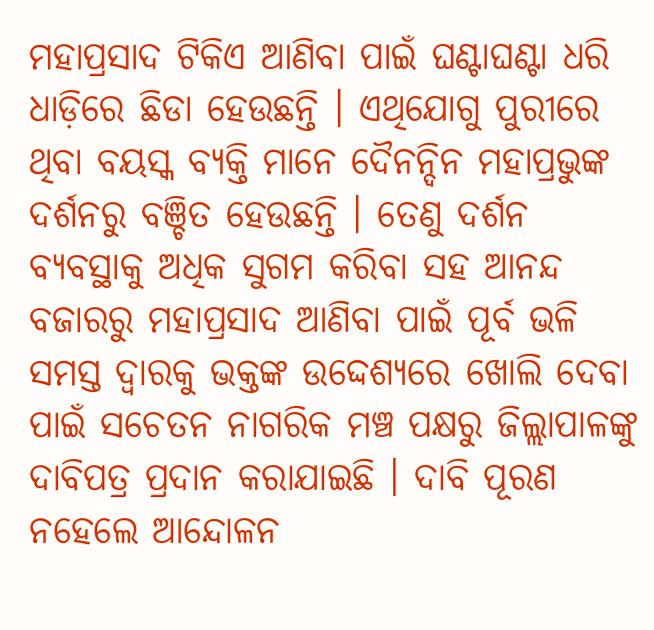ମହାପ୍ରସାଦ ଟିକିଏ ଆଣିବା ପାଇଁ ଘଣ୍ଟାଘଣ୍ଟା ଧରି ଧାଡ଼ିରେ ଛିଡା ହେଉଛନ୍ତି । ଏଥିଯୋଗୁ ପୁରୀରେ ଥିବା ବୟସ୍କ ବ୍ୟକ୍ତି ମାନେ ଦୈନନ୍ଦିନ ମହାପ୍ରଭୁଙ୍କ ଦର୍ଶନରୁ ବଞ୍ଚିତ ହେଉଛନ୍ତି । ତେଣୁ ଦର୍ଶନ ବ୍ୟବସ୍ଥାକୁ ଅଧିକ ସୁଗମ କରିବା ସହ ଆନନ୍ଦ ବଜାରରୁ ମହାପ୍ରସାଦ ଆଣିବା ପାଇଁ ପୂର୍ବ ଭଳି ସମସ୍ତ ଦ୍ୱାରକୁ ଭକ୍ତଙ୍କ ଉଦ୍ଦେଶ୍ୟରେ ଖୋଲି ଦେବା ପାଇଁ ସଚେତନ ନାଗରିକ ମଞ୍ଚ ପକ୍ଷରୁ ଜିଲ୍ଲାପାଳଙ୍କୁ ଦାବିପତ୍ର ପ୍ରଦାନ କରାଯାଇଛି । ଦାବି ପୂରଣ ନହେଲେ ଆନ୍ଦୋଳନ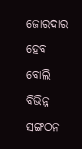ଜୋରଦାର ହେବ ବୋଲି ବିଭିନ୍ନ ସଙ୍ଗଠନ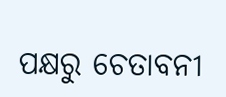ପକ୍ଷରୁ ଚେତାବନୀ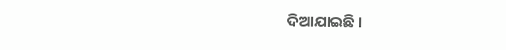ଦିଆଯାଇଛି ।